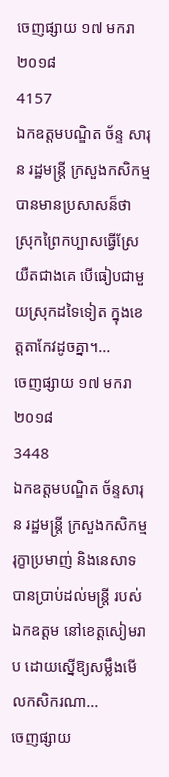ចេញផ្សាយ ១៧ មករា ២០១៨
4157
ឯកឧត្ដមបណ្ឌិត ច័ន្ទ សារុន រដ្ឋមន្ដ្រី ក្រសួងកសិកម្ម បានមានប្រសាសន៏ថា ស្រុកព្រៃកប្បាសធ្វើស្រែយឺតជាងគេ បើធៀបជាមួយស្រុកដទៃទៀត ក្នុងខេត្ដតាកែវដូចគ្នា។...
ចេញផ្សាយ ១៧ មករា ២០១៨
3448
ឯកឧត្ដមបណ្ឌិត ច័ន្ទសារុន រដ្ឋមន្ដ្រី ក្រសួងកសិកម្ម រុក្ខាប្រមាញ់ និងនេសាទ បានប្រាប់ដល់មន្ដ្រី របស់ឯកឧត្ដម នៅខេត្ដសៀមរាប ដោយស្នើឱ្យសម្លឹងមើលកសិករណា...
ចេញផ្សាយ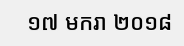១៧ មករា ២០១៨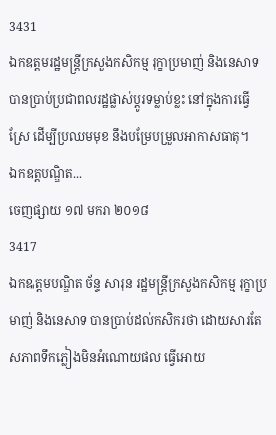3431
ឯកឧត្ដមរដ្ឋមន្ដ្រីក្រសួងកសិកម្ម រុក្ខាប្រមាញ់ និងនេសាទ បានប្រាប់ប្រជាពលរដ្ឋផ្លាស់ប្ដូរទម្លាប់ខ្លះ នៅក្នុងការធ្វើស្រែ ដើម្បីប្រឈមមុខ នឹងបម្រែបម្រួលអាកាសធាតុ។
ឯកឧត្ដបណ្ឌិត...
ចេញផ្សាយ ១៧ មករា ២០១៨
3417
ឯកឩត្តមបណ្ឌិត ច័ន្ទ សារុន រដ្ឋមន្ត្រីក្រសួងកសិកម្ម រុក្ខាប្រមាញ់ និងនេសាទ បានប្រាប់ដល់កសិករថា ដោយសារតែសភាពទឹកភ្លៀងមិនអំណោយផល ធ្វើអោយ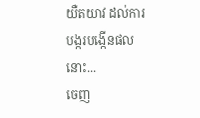យឺតយាវ ដល់ការបង្ករបង្កើនផលនោះ...
ចេញ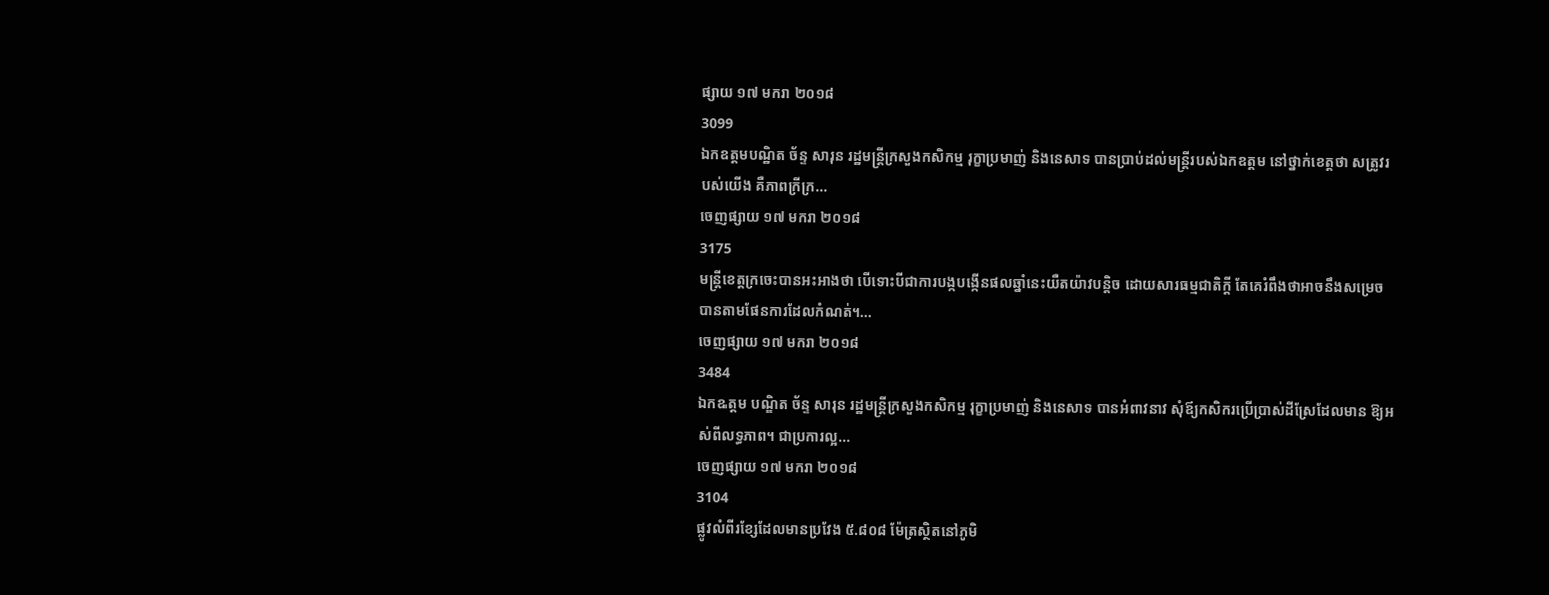ផ្សាយ ១៧ មករា ២០១៨
3099
ឯកឧត្ដមបណ្ឋិត ច័ន្ទ សារុន រដ្ឋមន្ដ្រីក្រសួងកសិកម្ម រុក្ខាប្រមាញ់ និងនេសាទ បានប្រាប់ដល់មន្ដ្រីរបស់ឯកឧត្ដម នៅថ្នាក់ខេត្ដថា សត្រូវរបស់យើង គឺភាពក្រីក្រ...
ចេញផ្សាយ ១៧ មករា ២០១៨
3175
មន្ដ្រីខេត្ដក្រចេះបានអះអាងថា បើទោះបីជាការបង្កបង្កើនផលឆ្នាំនេះយឺតយ៉ាវបន្ដិច ដោយសារធម្មជាតិក្ដី តែគេរំពឹងថាអាចនឹងសម្រេចបានតាមផែនការដែលកំណត់។...
ចេញផ្សាយ ១៧ មករា ២០១៨
3484
ឯកឩត្តម បណ្ឌិត ច័ន្ទ សារុន រដ្ឋមន្ត្រីក្រសួងកសិកម្ម រុក្ខាប្រមាញ់ និងនេសាទ បានអំពាវនាវ សុំឪ្យកសិករប្រើប្រាស់ដីស្រែដែលមាន ឱ្យអស់ពីលទ្ធភាព។ ជាប្រការល្អ...
ចេញផ្សាយ ១៧ មករា ២០១៨
3104
ផ្លូវលំពីរខ្សែដែលមានប្រវែង ៥.៨០៨ ម៉ែត្រស្ថិតនៅភូមិ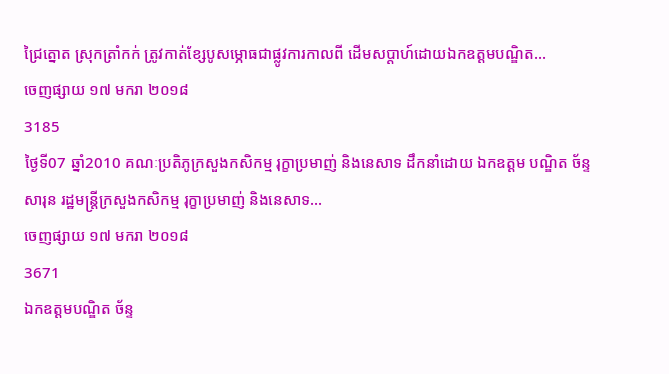ជ្រៃត្នោត ស្រុកត្រាំកក់ ត្រូវកាត់ខ្សែបូសម្ភោធជាផ្លូវការកាលពី ដើមសប្តាហ៍ដោយឯកឧត្តមបណ្ឌិត...
ចេញផ្សាយ ១៧ មករា ២០១៨
3185
ថ្ងៃទី07 ឆ្នាំ2010 គណៈប្រតិភូក្រសួងកសិកម្ម រុក្ខាប្រមាញ់ និងនេសាទ ដឹកនាំដោយ ឯកឧត្តម បណ្ឌិត ច័ន្ទ សារុន រដ្ឋមន្ត្រីក្រសួងកសិកម្ម រុក្ខាប្រមាញ់ និងនេសាទ...
ចេញផ្សាយ ១៧ មករា ២០១៨
3671
ឯកឧត្ដមបណ្ឌិត ច័ន្ទ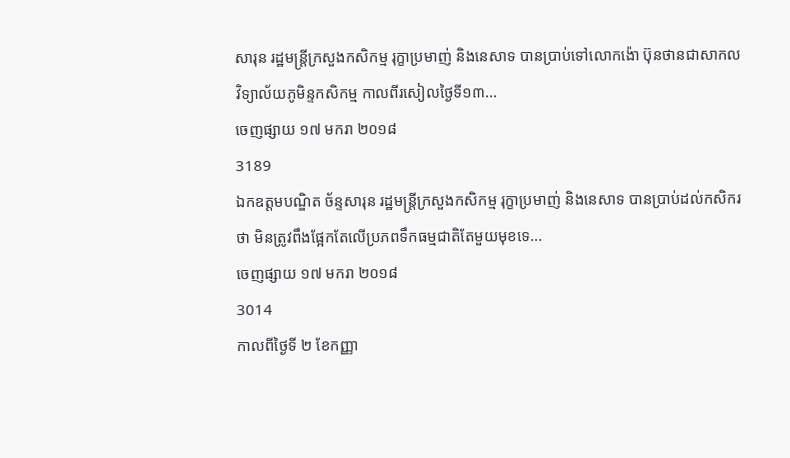សារុន រដ្ឋមន្ដ្រីក្រសួងកសិកម្ម រុក្ខាប្រមាញ់ និងនេសាទ បានប្រាប់ទៅលោកង៉ោ ប៊ុនថានជាសាកលវិទ្យាល័យភូមិន្ទកសិកម្ម កាលពីរសៀលថ្ងៃទី១៣...
ចេញផ្សាយ ១៧ មករា ២០១៨
3189
ឯកឧត្ដមបណ្ឌិត ច័ន្ទសារុន រដ្ឋមន្ដ្រីក្រសួងកសិកម្ម រុក្ខាប្រមាញ់ និងនេសាទ បានប្រាប់ដល់កសិករថា មិនត្រូវពឹងផ្អែកតែលើប្រភពទឹកធម្មជាតិតែមួយមុខទេ...
ចេញផ្សាយ ១៧ មករា ២០១៨
3014
កាលពីថ្ងៃទី ២ ខែកញ្ញា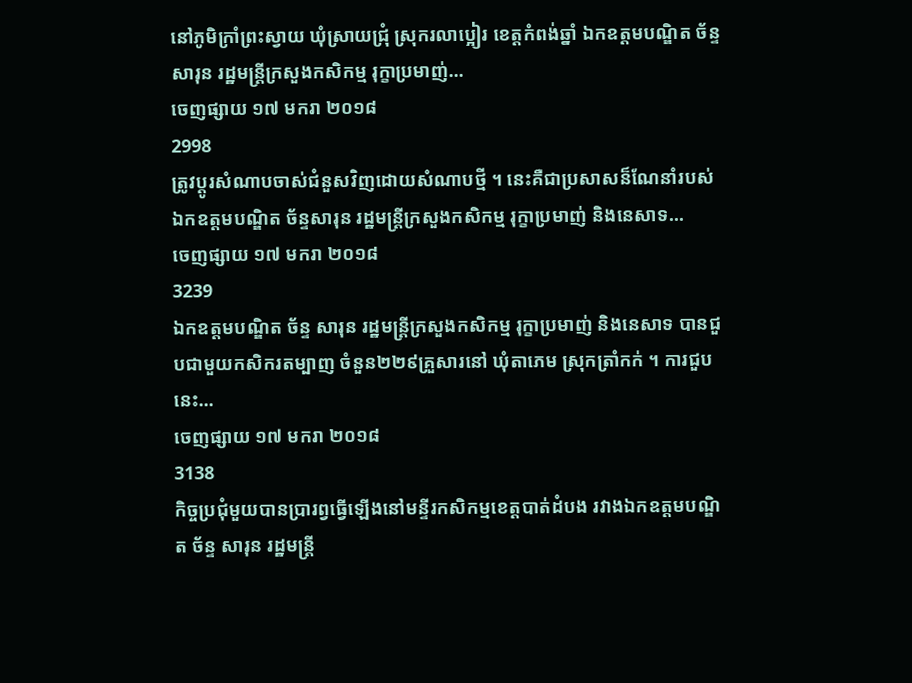នៅភូមិក្រាំព្រះស្វាយ ឃុំស្រាយជ្រុំ ស្រុករលាប្អៀរ ខេត្តកំពង់ឆ្នាំ ឯកឧត្តមបណ្ឌិត ច័ន្ទ សារុន រដ្ឋមន្ត្រីក្រសួងកសិកម្ម រុក្ខាប្រមាញ់...
ចេញផ្សាយ ១៧ មករា ២០១៨
2998
ត្រូវប្ដូរសំណាបចាស់ជំនួសវិញដោយសំណាបថ្មី ។ នេះគឺជាប្រសាសន៏ណែនាំរបស់ឯកឧត្ដមបណ្ឌិត ច័ន្ទសារុន រដ្ឋមន្ដ្រីក្រសួងកសិកម្ម រុក្ខាប្រមាញ់ និងនេសាទ...
ចេញផ្សាយ ១៧ មករា ២០១៨
3239
ឯកឧត្ដមបណ្ឌិត ច័ន្ទ សារុន រដ្ឋមន្ដ្រីក្រសួងកសិកម្ម រុក្ខាប្រមាញ់ និងនេសាទ បានជួបជាមួយកសិករតម្បាញ ចំនួន២២៩គ្រួសារនៅ ឃុំតាភេម ស្រុកត្រាំកក់ ។ ការជួបនេះ...
ចេញផ្សាយ ១៧ មករា ២០១៨
3138
កិច្ចប្រជុំមួយបានប្រារព្វធ្វើឡើងនៅមន្ទីរកសិកម្មខេត្ដបាត់ដំបង រវាងឯកឧត្ដមបណ្ឌិត ច័ន្ទ សារុន រដ្ឋមន្ដ្រី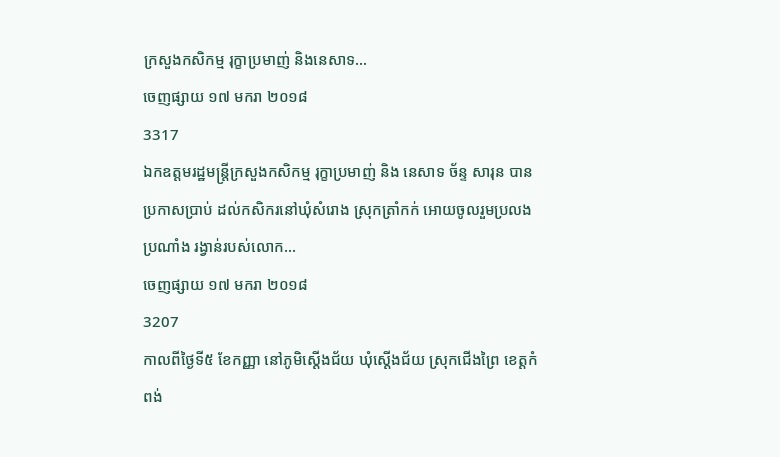ក្រសួងកសិកម្ម រុក្ខាប្រមាញ់ និងនេសាទ...
ចេញផ្សាយ ១៧ មករា ២០១៨
3317
ឯកឧត្តមរដ្ឋមន្ត្រីក្រសួងកសិកម្ម រុក្ខាប្រមាញ់ និង នេសាទ ច័ន្ទ សារុន បានប្រកាសប្រាប់ ដល់កសិករនៅឃុំសំរោង ស្រុកត្រាំកក់ អោយចូលរួមប្រលងប្រណាំង រង្វាន់របស់លោក...
ចេញផ្សាយ ១៧ មករា ២០១៨
3207
កាលពីថ្ងៃទី៥ ខែកញ្ញា នៅភូមិស្ដើងជ័យ ឃុំស្ដើងជ័យ ស្រុកជើងព្រៃ ខេត្តកំពង់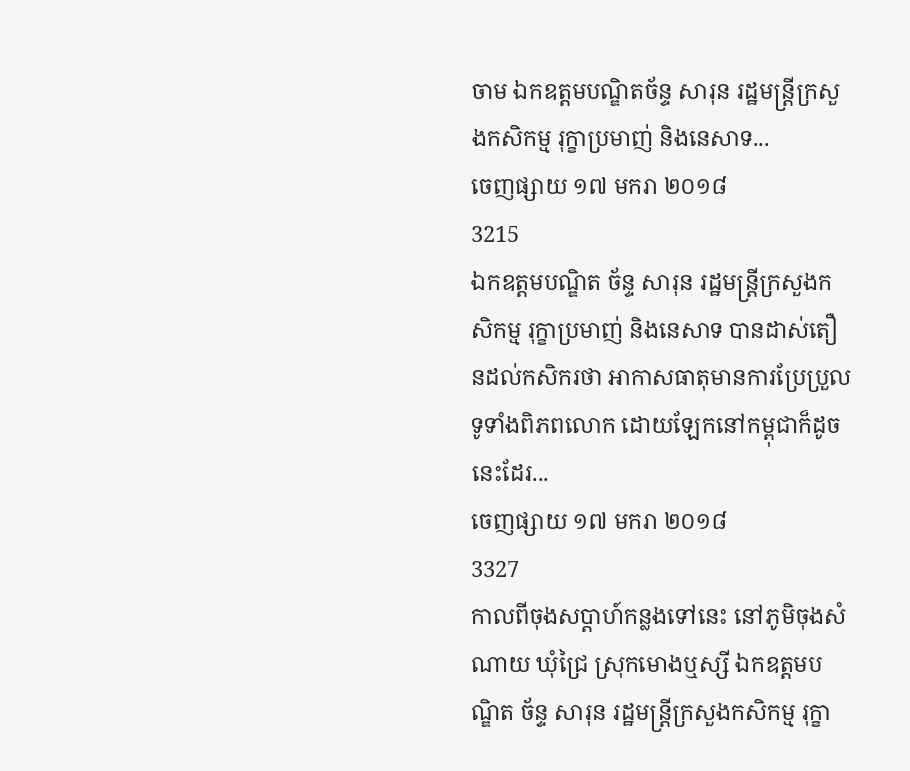ចាម ឯកឧត្តមបណ្ឌិតច័ន្ទ សារុន រដ្ឋមន្ត្រីក្រសួងកសិកម្ម រុក្ខាប្រមាញ់ និងនេសាទ...
ចេញផ្សាយ ១៧ មករា ២០១៨
3215
ឯកឧត្តមបណ្ឌិត ច័ន្ទ សារុន រដ្ឋមន្ត្រីក្រសួងកសិកម្ម រុក្ខាប្រមាញ់ និងនេសាទ បានដាស់តឿនដល់កសិករថា អាកាសធាតុមានការប្រែប្រួលទូទាំងពិភពលោក ដោយឡែកនៅកម្ពុជាក៏ដូចនេះដែរ...
ចេញផ្សាយ ១៧ មករា ២០១៨
3327
កាលពីចុងសប្ដាហ៍កន្លងទៅនេះ នៅភូមិចុងសំណាយ ឃុំជ្រៃ ស្រុកមោងឬស្សី ឯកឧត្តមបណ្ឌិត ច័ន្ទ សារុន រដ្ឋមន្ត្រីក្រសួងកសិកម្ម រុក្ខា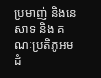ប្រមាញ់ និងនេសាទ និង គណៈប្រតិភូអមដំ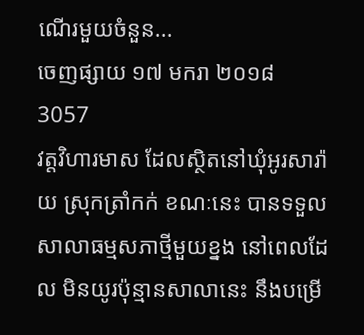ណើរមួយចំនួន...
ចេញផ្សាយ ១៧ មករា ២០១៨
3057
វត្តវិហារមាស ដែលស្ថិតនៅឃុំអូរសារ៉ាយ ស្រុកត្រាំកក់ ខណៈនេះ បានទទួលសាលាធម្មសភាថ្មីមួយខ្នង នៅពេលដែល មិនយូរប៉ុន្មានសាលានេះ នឹងបម្រើ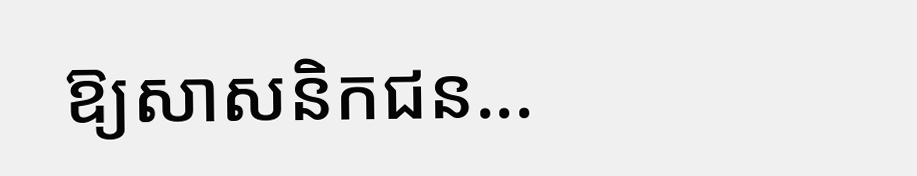ឱ្យសាសនិកជន...